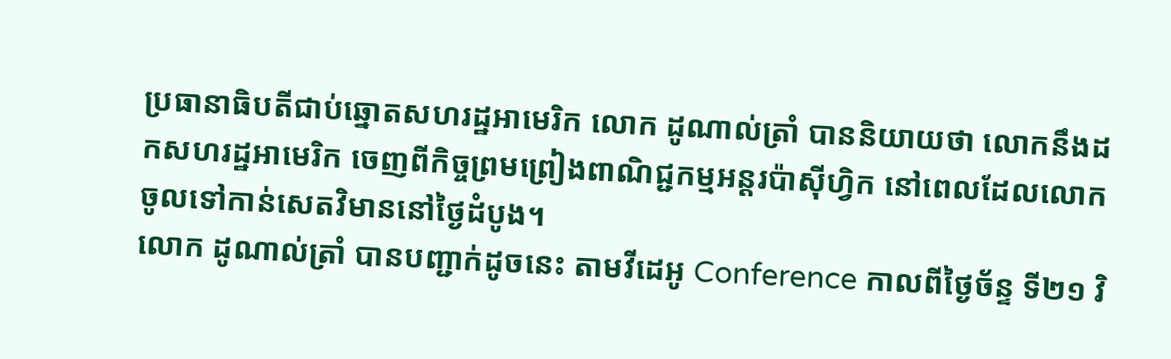ប្រធានាធិបតីជាប់ឆ្នោតសហរដ្ឋអាមេរិក លោក ដូណាល់ត្រាំ បាននិយាយថា លោកនឹងដកសហរដ្ឋអាមេរិក ចេញពីកិច្ចព្រមព្រៀងពាណិជ្ជកម្មអន្ដរប៉ាស៊ីហ្វិក នៅពេលដែលលោកចូលទៅកាន់សេតវិមាននៅថ្ងៃដំបូង។
លោក ដូណាល់ត្រាំ បានបញ្ជាក់ដូចនេះ តាមវីដេអូ Conference កាលពីថ្ងៃច័ន្ទ ទី២១ វិ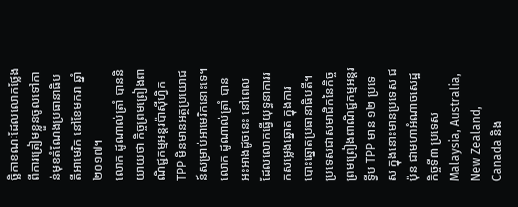ច្ឆិកាខណៈដែលលោកថ្លែងពីការត្រៀមខ្លួនចូលទៅកាន់មុខតំណែងប្រធានាធិបតីអាមេរិក នៅខែមករា ឆ្នាំ២០១៧។
លោក ដូណាល់ត្រាំ បាននិយាយថា កិច្ចព្រមព្រៀងពាណិជ្ជកម្មអន្ដរប៉ាស៊ីហ្វិក TPP មិនមានអត្ថប្រយោជន៍សម្រាប់អាមេរិកនោះទេ។ លោក ដូណាល់ត្រាំ បានអះអាងដូចនេះ នៅពេលដែលលោកធ្វើយុទ្ធនាការរកសម្លេងឆ្នោត ក្នុងការបោះឆ្នោតប្រធានាធិបតី។
ប្រទេសជាសមាជិកនៃកិច្ចព្រមព្រៀងពាណិជ្ជកម្មអន្ដរទ្វីប TPP មាន ១២ ប្រទេស ក្នុងនោះមានប្រទេស ជប៉ុន ជាមហាអំណាចសេដ្ឋកិច្ចទី៣ ប្រទេស Malaysia, Australia, New Zealand, Canada និង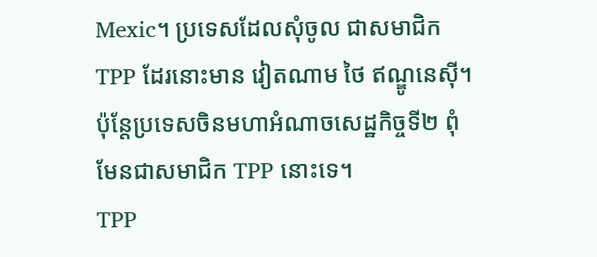Mexic។ ប្រទេសដែលសុំចូល ជាសមាជិក TPP ដែរនោះមាន វៀតណាម ថៃ ឥណ្ឌូនេស៊ី។ ប៉ុន្ដែប្រទេសចិនមហាអំណាចសេដ្ឋកិច្ចទី២ ពុំមែនជាសមាជិក TPP នោះទេ។
TPP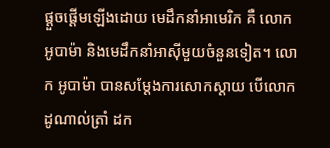ផ្ដួចផ្ដើមឡើងដោយ មេដឹកនាំអាមេរិក គឺ លោក អូបាម៉ា និងមេដឹកនាំអាស៊ីមួយចំនួនទៀត។ លោក អូបាម៉ា បានសម្ដែងការសោកស្ដាយ បើលោក ដូណាល់ត្រាំ ដក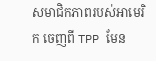សមាជិកភាពរបស់អាមេរិក ចេញពី TPP មែន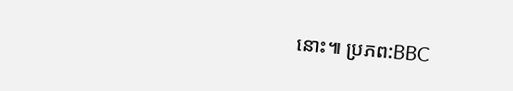នោះ៕ ប្រភព:BBC